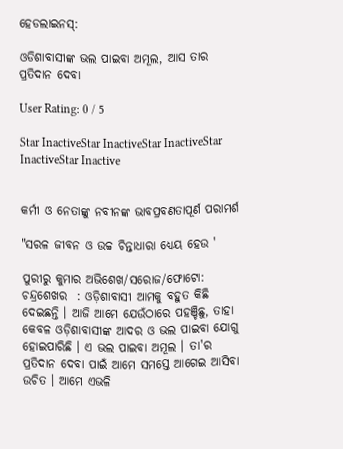ହେଡଲାଇନସ୍:

ଓଡିଶାବାସୀଙ୍କ ଭଲ ପାଇବା ଅମୂଲ, ଆସ ତାର ପ୍ରତିଦାନ ଦେବା

User Rating: 0 / 5

Star InactiveStar InactiveStar InactiveStar InactiveStar Inactive


କର୍ମୀ ଓ ନେତାଙ୍କୁ ନବୀନଙ୍କ ଭାବପ୍ରବଣତାପୂର୍ଣ ପରାମର୍ଶ

"ସରଳ ଜୀବନ ଓ ଉଚ୍ଚ ଚିନ୍ତାଧାରା ଧ୍ୟେୟ ହେଉ '

ପୁରୀରୁ କୁମାର ଅଭିଶେଖ/ସରୋଜ/ଫୋଟୋ: ଚନ୍ଦ୍ରଶେଖର  : ଓଡ଼ିଶାବାସୀ ଆମକୁ ବହୁତ କିଛି ଦେଇଛନ୍ତି । ଆଜି ଆମେ ଯେଉଁଠାରେ ପହଞ୍ଚିଛୁ, ତାହା କେବଳ ଓଡ଼ିଶାବାସୀଙ୍କ ଆଦର ଓ ଭଲ ପାଇବା ଯୋଗୁ ହୋଇପାରିଛି । ଏ ଭଲ ପାଇବା ଅମୂଲ । ତା'ର ପ୍ରତିଦାନ ଦେବା ପାଇଁ ଆମେ ସମସ୍ତେ ଆଗେଇ ଆସିବା ଉଚିତ । ଆମେ ଏଭଳି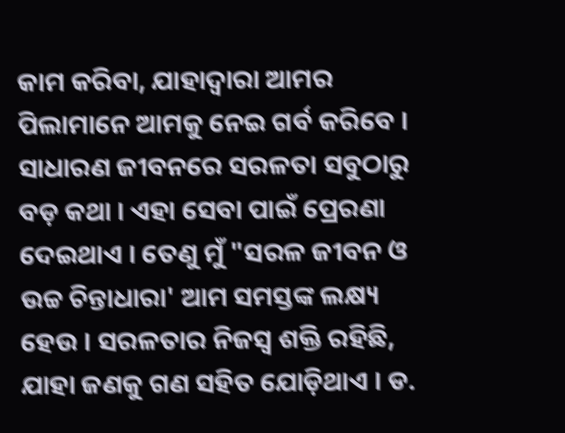କାମ କରିବା, ଯାହାଦ୍ୱାରା ଆମର ପିଲାମାନେ ଆମକୁ ନେଇ ଗର୍ବ କରିବେ । ସାଧାରଣ ଜୀବନରେ ସରଳତା ସବୁଠାରୁ ବଡ଼ କଥା । ଏହା ସେବା ପାଇଁ ପ୍ରେରଣା ଦେଇଥାଏ । ତେଣୁ ମୁଁ "ସରଳ ଜୀବନ ଓ ଉଚ୍ଚ ଚିନ୍ତାଧାରା' ଆମ ସମସ୍ତଙ୍କ ଲକ୍ଷ୍ୟ ହେଉ । ସରଳତାର ନିଜସ୍ୱ ଶକ୍ତି ରହିଛି, ଯାହା ଜଣକୁ ଗଣ ସହିତ ଯୋଡ଼ିଥାଏ । ଡ.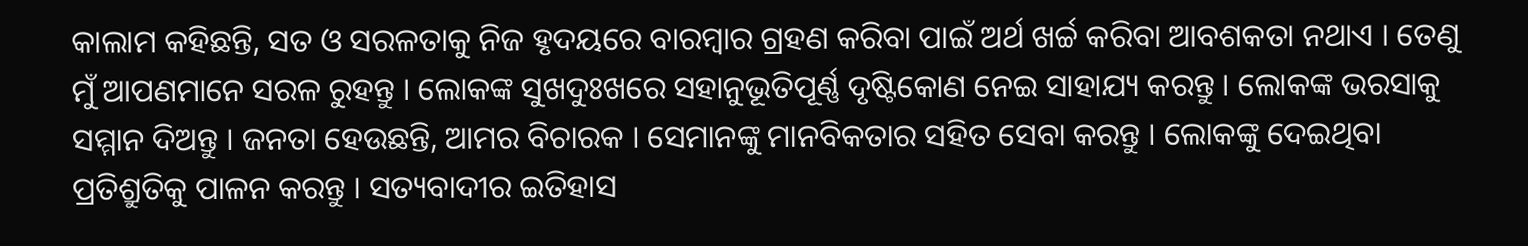କାଲାମ କହିଛନ୍ତି, ସତ ଓ ସରଳତାକୁ ନିଜ ହୃଦୟରେ ବାରମ୍ବାର ଗ୍ରହଣ କରିବା ପାଇଁ ଅର୍ଥ ଖର୍ଚ୍ଚ କରିବା ଆବଶକତା ନଥାଏ । ତେଣୁ ମୁଁ ଆପଣମାନେ ସରଳ ରୁହନ୍ତୁ । ଲୋକଙ୍କ ସୁଖଦୁଃଖରେ ସହାନୁଭୂତିପୂର୍ଣ୍ଣ ଦୃଷ୍ଟିକୋଣ ନେଇ ସାହାଯ୍ୟ କରନ୍ତୁ । ଲୋକଙ୍କ ଭରସାକୁ ସମ୍ମାନ ଦିଅନ୍ତୁ । ଜନତା ହେଉଛନ୍ତି, ଆମର ବିଚାରକ । ସେମାନଙ୍କୁ ମାନବିକତାର ସହିତ ସେବା କରନ୍ତୁ । ଲୋକଙ୍କୁ ଦେଇଥିବା ପ୍ରତିଶ୍ରୁତିକୁ ପାଳନ କରନ୍ତୁ । ସତ୍ୟବାଦୀର ଇତିହାସ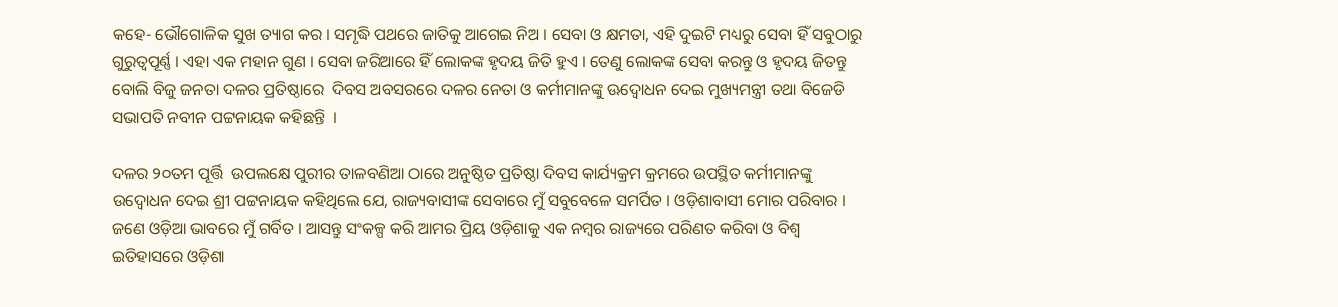କହେ- ଭୌଗୋଳିକ ସୁଖ ତ୍ୟାଗ କର । ସମୃଦ୍ଧି ପଥରେ ଜାତିକୁ ଆଗେଇ ନିଅ । ସେବା ଓ କ୍ଷମତା, ଏହି ଦୁଇଟି ମଧ୍ୟରୁ ସେବା ହିଁ ସବୁଠାରୁ ଗୁରୁତ୍ୱପୂର୍ଣ୍ଣ । ଏହା ଏକ ମହାନ ଗୁଣ । ସେବା ଜରିଆରେ ହିଁ ଲୋକଙ୍କ ହୃଦୟ ଜିତି ହୁଏ । ତେଣୁ ଲୋକଙ୍କ ସେବା କରନ୍ତୁ ଓ ହୃଦୟ ଜିତନ୍ତୁ ବୋଲି ବିଜୁ ଜନତା ଦଳର ପ୍ରତିଷ୍ଠାରେ  ଦିବସ ଅବସରରେ ଦଳର ନେତା ଓ କର୍ମୀମାନଙ୍କୁ ଊଦ୍ବୋଧନ ଦେଇ ମୁଖ୍ୟମନ୍ତ୍ରୀ ତଥା ବିଜେଡି ସଭାପତି ନବୀନ ପଟ୍ଟନାୟକ କହିଛନ୍ତି  ।

ଦଳର ୨୦ତମ ପୂର୍ତ୍ତି  ଉପଲକ୍ଷେ ପୁରୀର ତାଳବଣିଆ ଠାରେ ଅନୁଷ୍ଠିତ ପ୍ରତିଷ୍ଠା ଦିବସ କାର୍ଯ୍ୟକ୍ରମ କ୍ରମରେ ଉପସ୍ଥିତ କର୍ମୀମାନଙ୍କୁ ଉଦ୍ବୋଧନ ଦେଇ ଶ୍ରୀ ପଟ୍ଟନାୟକ କହିଥିଲେ ଯେ, ରାଜ୍ୟବାସୀଙ୍କ ସେବାରେ ମୁଁ ସବୁବେଳେ ସମର୍ପିତ । ଓଡ଼ିଶାବାସୀ ମୋର ପରିବାର । ଜଣେ ଓଡ଼ିଆ ଭାବରେ ମୁଁ ଗର୍ବିତ । ଆସନ୍ତୁ ସଂକଳ୍ପ କରି ଆମର ପ୍ରିୟ ଓଡ଼ିଶାକୁ ଏକ ନମ୍ବର ରାଜ୍ୟରେ ପରିଣତ କରିବା ଓ ବିଶ୍ୱ ଇତିହାସରେ ଓଡ଼ିଶା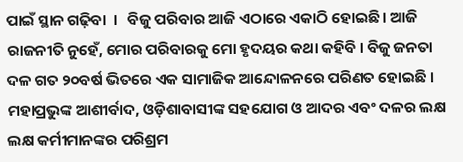ପାଇଁ ସ୍ଥାନ ଗଢ଼ିବା  ।   ବିଜୁ ପରିବାର ଆଜି ଏଠାରେ ଏକାଠି ହୋଇଛି । ଆଜି ରାଜନୀତି ନୁହେଁ, ମୋର ପରିବାରକୁ ମୋ ହୃଦୟର କଥା କହିବି । ବିଜୁ ଜନତା ଦଳ ଗତ ୨୦ବର୍ଷ ଭିତରେ ଏକ ସାମାଜିକ ଆନ୍ଦୋଳନରେ ପରିଣତ ହୋଇଛି । ମହାପ୍ରଭୁଙ୍କ ଆଶୀର୍ବାଦ, ଓଡ଼ିଶାବାସୀଙ୍କ ସହଯୋଗ ଓ ଆଦର ଏବଂ ଦଳର ଲକ୍ଷ ଲକ୍ଷ କର୍ମୀମାନଙ୍କର ପରିଶ୍ରମ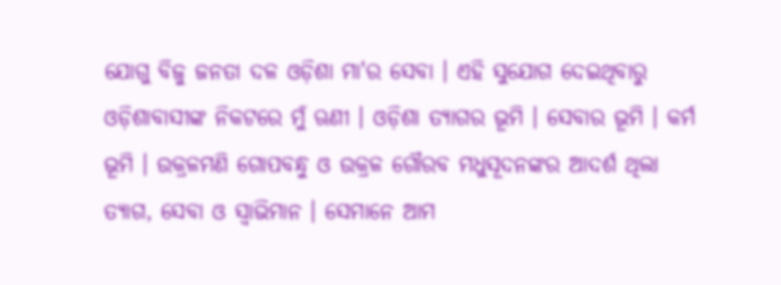ଯୋଗୁ ବିଜୁ ଜନତା ଦଳ ଓଡ଼ିଶା ମା'ର ସେବା । ଏହି ସୁଯୋଗ ଦେଇଥିବାରୁ ଓଡ଼ିଶାବାସୀଙ୍କ ନିକଟରେ ମୁଁ ଋଣୀ । ଓଡ଼ିଶା ତ୍ୟାଗର ଭୂମି । ସେବାର ଭୂମି । କର୍ମ ଭୂମି । ଉକ୍ରଳମଣି ଗୋପବନ୍ଧୁ ଓ ଉକ୍ରଳ ଗୌରବ ମଧୁସୂଦନଙ୍କର ଆଦର୍ଶ ଥିଲା ତ୍ୟାଗ, ସେବା ଓ ସ୍ୱାଭିମାନ । ସେମାନେ ଆମ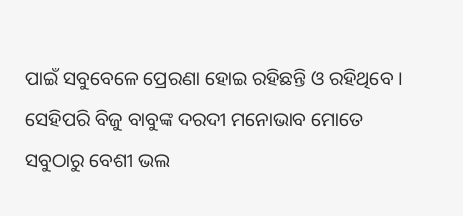ପାଇଁ ସବୁବେଳେ ପ୍ରେରଣା ହୋଇ ରହିଛନ୍ତି ଓ ରହିଥିବେ । ସେହିପରି ବିଜୁ ବାବୁଙ୍କ ଦରଦୀ ମନୋଭାବ ମୋତେ ସବୁଠାରୁ ବେଶୀ ଭଲ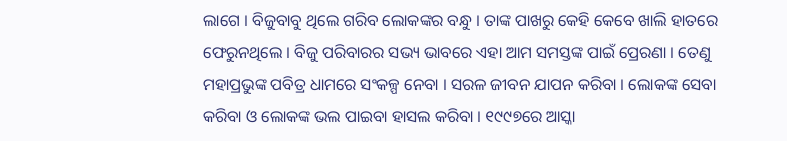ଲାଗେ । ବିଜୁବାବୁ ଥିଲେ ଗରିବ ଲୋକଙ୍କର ବନ୍ଧୁ । ତାଙ୍କ ପାଖରୁ କେହି କେବେ ଖାଲି ହାତରେ ଫେରୁନଥିଲେ । ବିଜୁ ପରିବାରର ସଭ୍ୟ ଭାବରେ ଏହା ଆମ ସମସ୍ତଙ୍କ ପାଇଁ ପ୍ରେରଣା । ତେଣୁ ମହାପ୍ରଭୁଙ୍କ ପବିତ୍ର ଧାମରେ ସଂକଳ୍ପ ନେବା । ସରଳ ଜୀବନ ଯାପନ କରିବା । ଲୋକଙ୍କ ସେବା କରିବା ଓ ଲୋକଙ୍କ ଭଲ ପାଇବା ହାସଲ କରିବା । ୧୯୯୭ରେ ଆସ୍କା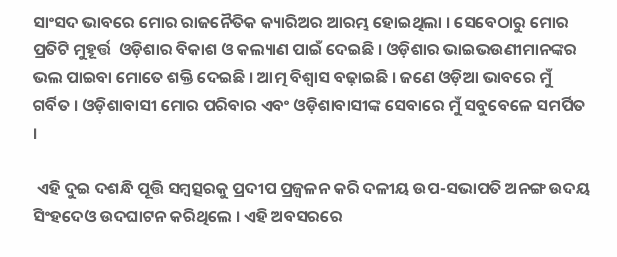ସାଂସଦ ଭାବରେ ମୋର ରାଜନୈତିକ କ୍ୟାରିଅର ଆରମ୍ଭ ହୋଇଥିଲା । ସେବେଠାରୁ ମୋର ପ୍ରତିଟି ମୁହୂର୍ତ୍ତ  ଓଡ଼ିଶାର ବିକାଶ ଓ କଲ୍ୟାଣ ପାଇଁ ଦେଇଛି । ଓଡ଼ିଶାର ଭାଇଭଉଣୀମାନଙ୍କର ଭଲ ପାଇବା ମୋତେ ଶକ୍ତି ଦେଇଛି । ଆତ୍ମ ବିଶ୍ୱାସ ବଢ଼ାଇଛି । ଜଣେ ଓଡ଼ିଆ ଭାବରେ ମୁଁ ଗର୍ବିତ । ଓଡ଼ିଶାବାସୀ ମୋର ପରିବାର ଏବଂ ଓଡ଼ିଶାବାସୀଙ୍କ ସେବାରେ ମୁଁ ସବୁବେଳେ ସମର୍ପିତ ।

 ଏହି ଦୁଇ ଦଶନ୍ଧି ପୂତ୍ତି ସମ୍ବତ୍ସରକୁ ପ୍ରଦୀପ ପ୍ରଜ୍ୱଳନ କରି ଦଳୀୟ ଉପ-ସଭାପତି ଅନଙ୍ଗ ଉଦୟ ସିଂହଦେଓ ଉଦଘାଟନ କରିଥିଲେ । ଏହି ଅବସରରେ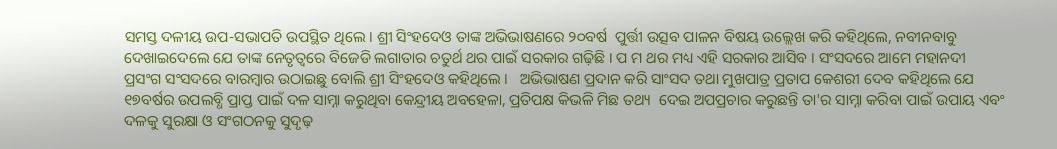ସମସ୍ତ ଦଳୀୟ ଉପ-ସଭାପତି ଉପସ୍ଥିତ ଥିଲେ । ଶ୍ରୀ ସିଂହଦେଓ ତାଙ୍କ ଅଭିଭାଷଣରେ ୨୦ବର୍ଷ  ପୁର୍ତ୍ତୀ ଉତ୍ସବ ପାଳନ ବିଷୟ ଉଲ୍ଲେଖ କରି କହିଥିଲେ, ନବୀନବାବୁ ଦେଖାଇଦେଲେ ଯେ ତାଙ୍କ ନେତୃତ୍ୱରେ ବିଜେଡି ଲଗାତାର ଚତୁର୍ଥ ଥର ପାଇଁ ସରକାର ଗଢ଼ିଛି । ପ ମ ଥର ମଧ୍ୟ ଏହି ସରକାର ଆସିବ । ସଂସଦରେ ଆମେ ମହାନଦୀ ପ୍ରସଂଗ ସଂସଦରେ ବାରମ୍ବାର ଉଠାଇଛୁ ବୋଲି ଶ୍ରୀ ସିଂହଦେଓ କହିଥିଲେ ।   ଅଭିଭାଷଣ ପ୍ରଦାନ କରି ସାଂସଦ ତଥା ମୁଖପାତ୍ର ପ୍ରତାପ କେଶରୀ ଦେବ କହିଥିଲେ ଯେ ୧୭ବର୍ଷର ଉପଲବ୍ଧି ପ୍ରାପ୍ତ ପାଇଁ ଦଳ ସାମ୍ନା କରୁଥିବା କେନ୍ଦ୍ରୀୟ ଅବହେଳା, ପ୍ରତିପକ୍ଷ କିଭଳି ମିଛ ତଥ୍ୟ  ଦେଇ ଅପପ୍ରଚାର କରୁଛନ୍ତି ତା'ର ସାମ୍ନା କରିବା ପାଇଁ ଉପାୟ ଏବଂ ଦଳକୁ ସୁରକ୍ଷା ଓ ସଂଗଠନକୁ ସୁଦୃଢ଼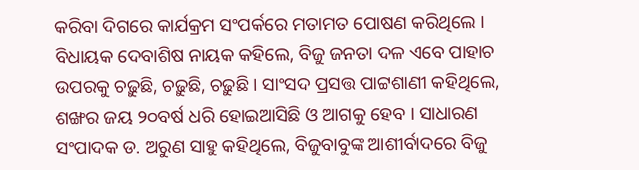କରିବା ଦିଗରେ କାର୍ଯକ୍ରମ ସଂପର୍କରେ ମତାମତ ପୋଷଣ କରିଥିଲେ । ବିଧାୟକ ଦେବାଶିଷ ନାୟକ କହିଲେ, ବିଜୁ ଜନତା ଦଳ ଏବେ ପାହାଚ ଉପରକୁ ଚଢ଼ୁଛି, ଚଢ଼ୁଛି, ଚଢ଼ୁଛି । ସାଂସଦ ପ୍ରସତ୍ତ ପାଟ୍ଟଶାଣୀ କହିଥିଲେ, ଶଙ୍ଖର ଜୟ ୨୦ବର୍ଷ ଧରି ହୋଇଆସିଛି ଓ ଆଗକୁ ହେବ । ସାଧାରଣ ସଂପାଦକ ଡ. ଅରୁଣ ସାହୁ କହିଥିଲେ, ବିଜୁବାବୁଙ୍କ ଆଶୀର୍ବାଦରେ ବିଜୁ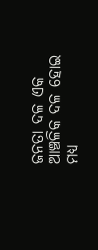ଜନତା ଦଳ ଏକ ଆଞ୍ଚଳିକ ଦଳ ହୋଇ ମଧ୍ୟ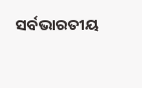ସର୍ବଭାରତୀୟ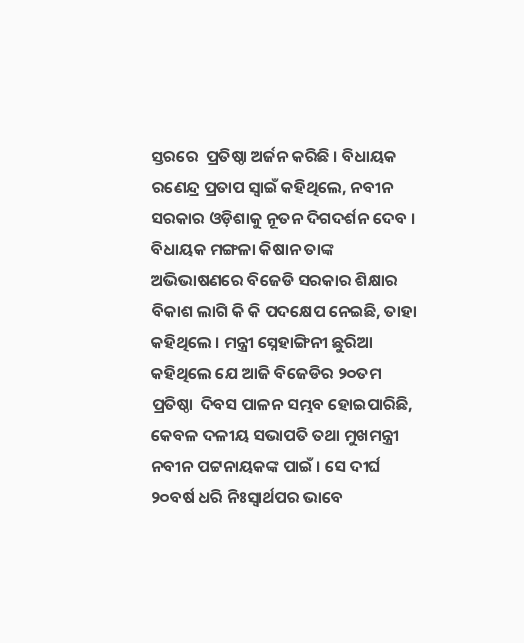ସ୍ତରରେ  ପ୍ରତିଷ୍ଠା ଅର୍ଜନ କରିଛି । ବିଧାୟକ ରଣେନ୍ଦ୍ର ପ୍ରତାପ ସ୍ୱାଇଁ କହିଥିଲେ, ନବୀନ ସରକାର ଓଡ଼ିଶାକୁ ନୂତନ ଦିଗଦର୍ଶନ ଦେବ । ବିଧାୟକ ମଙ୍ଗଳା କିଷାନ ତାଙ୍କ ଅଭିଭାଷଣରେ ବିଜେଡି ସରକାର ଶିକ୍ଷାର ବିକାଶ ଲାଗି କି କି ପଦକ୍ଷେପ ନେଇଛି, ତାହା କହିଥିଲେ । ମନ୍ତ୍ରୀ ସ୍ନେହାଙ୍ଗିନୀ ଛୁରିଆ କହିଥିଲେ ଯେ ଆଜି ବିଜେଡିର ୨୦ତମ ପ୍ରତିଷ୍ଠା  ଦିବସ ପାଳନ ସମ୍ଭବ ହୋଇପାରିଛି, କେବଳ ଦଳୀୟ ସଭାପତି ତଥା ମୁଖମନ୍ତ୍ରୀ ନବୀନ ପଟ୍ଟନାୟକଙ୍କ ପାଇଁ । ସେ ଦୀର୍ଘ ୨୦ବର୍ଷ ଧରି ନିଃସ୍ୱାର୍ଥପର ଭାବେ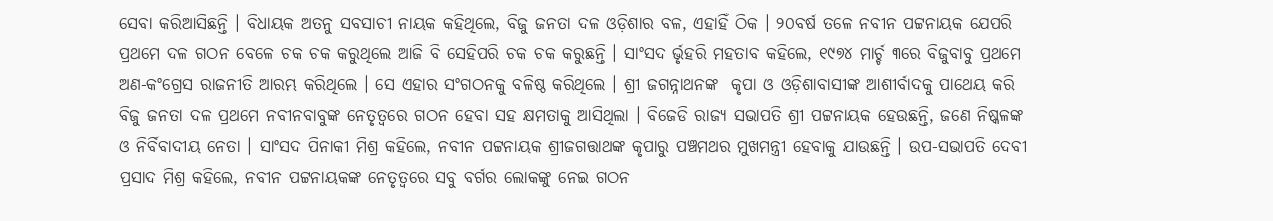ସେବା କରିଆସିଛନ୍ତି । ବିଧାୟକ ଅତନୁ ସବସାଚୀ ନାୟକ କହିଥିଲେ, ବିଜୁ ଜନତା ଦଳ ଓଡ଼ିଶାର ବଳ, ଏହାହିଁ ଠିକ । ୨୦ବର୍ଷ ତଳେ ନବୀନ ପଟ୍ଟନାୟକ ଯେପରି ପ୍ରଥମେ ଦଳ ଗଠନ ବେଳେ ଚକ ଚକ କରୁଥିଲେ ଆଜି ବି ସେହିପରି ଚକ ଚକ କରୁଛନ୍ତି । ସାଂସଦ ର୍ଭୃହରି ମହତାବ କହିଲେ, ୧୯୭୪ ମାର୍ଚ୍ଚ ୩ରେ ବିଜୁବାବୁ ପ୍ରଥମେ ଅଣ-କଂଗ୍ରେସ ରାଜନୀତି ଆରମ୍ଭ କରିଥିଲେ । ସେ ଏହାର ସଂଗଠନକୁ ବଳିଷ୍ଠ କରିଥିଲେ । ଶ୍ରୀ ଜଗନ୍ନାଥନଙ୍କ  କୃପା ଓ ଓଡ଼ିଶାବାସୀଙ୍କ ଆଶୀର୍ବାଦକୁ ପାଥେୟ କରି ବିଜୁ ଜନତା ଦଳ ପ୍ରଥମେ ନବୀନବାବୁଙ୍କ ନେତୃତ୍ୱରେ ଗଠନ ହେବା ସହ କ୍ଷମତାକୁ ଆସିଥିଲା । ବିଜେଡି ରାଜ୍ୟ ସଭାପତି ଶ୍ରୀ ପଟ୍ଟନାୟକ ହେଉଛନ୍ତି, ଜଣେ ନିଷ୍କଳଙ୍କ ଓ ନିର୍ବିବାଦୀୟ ନେତା । ସାଂସଦ ପିନାକୀ ମିଶ୍ର କହିଲେ, ନବୀନ ପଟ୍ଟନାୟକ ଶ୍ରୀଜଗତ୍ତାଥଙ୍କ କୃପାରୁ ପଞ୍ଚମଥର ମୁଖମନ୍ତ୍ରୀ ହେବାକୁ ଯାଉଛନ୍ତି । ଉପ-ସଭାପତି ଦେବୀ ପ୍ରସାଦ ମିଶ୍ର କହିଲେ, ନବୀନ ପଟ୍ଟନାୟକଙ୍କ ନେତୃତ୍ୱରେ ସବୁ ବର୍ଗର ଲୋକଙ୍କୁ ନେଇ ଗଠନ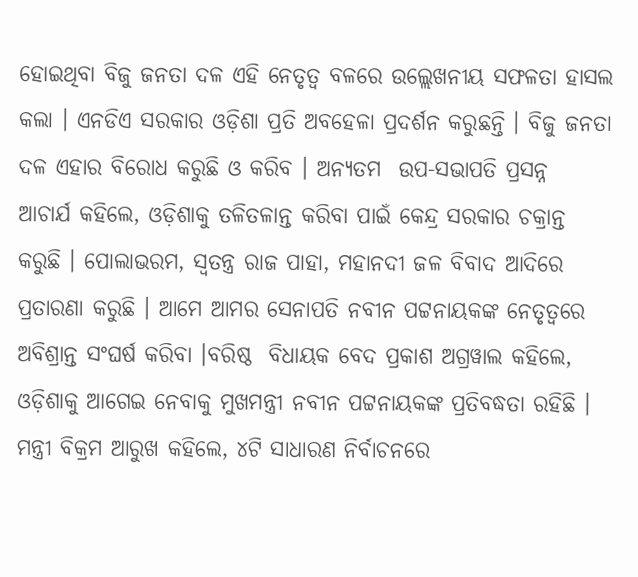ହୋଇଥିବା ବିଜୁ ଜନତା ଦଳ ଏହି ନେତୃତ୍ୱ ବଳରେ ଉଲ୍ଲେଖନୀୟ ସଫଳତା ହାସଲ କଲା । ଏନଡିଏ ସରକାର ଓଡ଼ିଶା ପ୍ରତି ଅବହେଳା ପ୍ରଦର୍ଶନ କରୁଛନ୍ତି । ବିଜୁ ଜନତା ଦଳ ଏହାର ବିରୋଧ କରୁଛି ଓ କରିବ । ଅନ୍ୟତମ  ଉପ-ସଭାପତି ପ୍ରସନ୍ନ  ଆଚାର୍ଯ କହିଲେ, ଓଡ଼ିଶାକୁ ତଳିତଳାନ୍ତ କରିବା ପାଇଁ କେନ୍ଦ୍ର ସରକାର ଚକ୍ରାନ୍ତ କରୁଛି । ପୋଲାଭରମ, ସ୍ୱତନ୍ତ୍ର ରାଜ ପାହା, ମହାନଦୀ ଜଳ ବିବାଦ ଆଦିରେ ପ୍ରତାରଣା କରୁଛି । ଆମେ ଆମର ସେନାପତି ନବୀନ ପଟ୍ଟନାୟକଙ୍କ ନେତୃତ୍ୱରେ ଅବିଶ୍ରାନ୍ତ ସଂଘର୍ଷ କରିବା ।ବରିଷ୍ଠ  ବିଧାୟକ ବେଦ ପ୍ରକାଶ ଅଗ୍ରୱାଲ କହିଲେ, ଓଡ଼ିଶାକୁ ଆଗେଇ ନେବାକୁ ମୁଖମନ୍ତ୍ରୀ ନବୀନ ପଟ୍ଟନାୟକଙ୍କ ପ୍ରତିବଦ୍ଧତା ରହିଛି । ମନ୍ତ୍ରୀ ବିକ୍ରମ ଆରୁଖ କହିଲେ, ୪ଟି ସାଧାରଣ ନିର୍ବାଚନରେ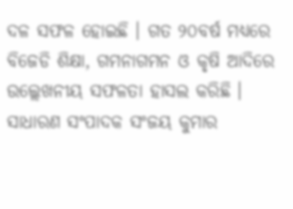ଦଳ ସଫଳ ହୋଇଛି । ଗତ ୨୦ବର୍ଷ ମଧ୍ୟରେ ବିଜେଡି ଶିକ୍ଷା, ଗମନାଗମନ ଓ କୃଷି ଆଦିରେ ଉଲ୍ଲେଖନୀୟ ସଫଳତା ହାସଲ କରିଛି । ସାଧାରଣ ସଂପାଦକ ସଂଜୟ କୁମାର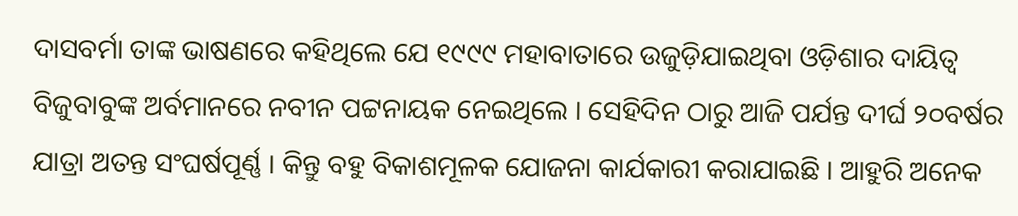ଦାସବର୍ମା ତାଙ୍କ ଭାଷଣରେ କହିଥିଲେ ଯେ ୧୯୯୯ ମହାବାତାରେ ଉଜୁଡ଼ିଯାଇଥିବା ଓଡ଼ିଶାର ଦାୟିତ୍ୱ ବିଜୁବାବୁଙ୍କ ଅର୍ବମାନରେ ନବୀନ ପଟ୍ଟନାୟକ ନେଇଥିଲେ । ସେହିଦିନ ଠାରୁ ଆଜି ପର୍ଯନ୍ତ ଦୀର୍ଘ ୨୦ବର୍ଷର ଯାତ୍ରା ଅତନ୍ତ ସଂଘର୍ଷପୂର୍ଣ୍ଣ । କିନ୍ତୁ ବହୁ ବିକାଶମୂଳକ ଯୋଜନା କାର୍ଯକାରୀ କରାଯାଇଛି । ଆହୁରି ଅନେକ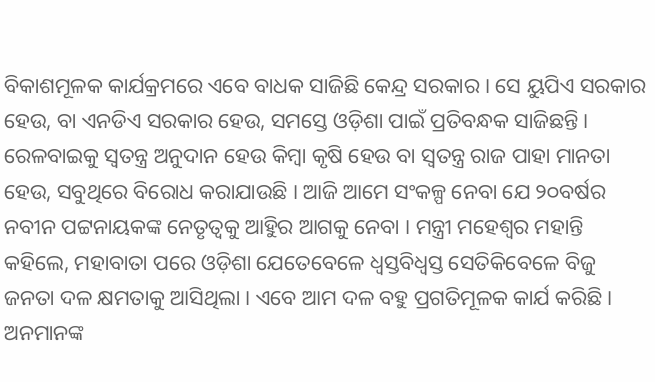ବିକାଶମୂଳକ କାର୍ଯକ୍ରମରେ ଏବେ ବାଧକ ସାଜିଛି କେନ୍ଦ୍ର ସରକାର । ସେ ୟୁପିଏ ସରକାର ହେଉ, ବା ଏନଡିଏ ସରକାର ହେଉ, ସମସ୍ତେ ଓଡ଼ିଶା ପାଇଁ ପ୍ରତିବନ୍ଧକ ସାଜିଛନ୍ତି । ରେଳବାଇକୁ ସ୍ୱତନ୍ତ୍ର ଅନୁଦାନ ହେଉ କିମ୍ବା କୃଷି ହେଉ ବା ସ୍ୱତନ୍ତ୍ର ରାଜ ପାହା ମାନତା ହେଉ, ସବୁଥିରେ ବିରୋଧ କରାଯାଉଛି । ଆଜି ଆମେ ସଂକଳ୍ପ ନେବା ଯେ ୨୦ବର୍ଷର ନବୀନ ପଟ୍ଟନାୟକଙ୍କ ନେତୃତ୍ୱକୁ ଆହୁିର ଆଗକୁ ନେବା । ମନ୍ତ୍ରୀ ମହେଶ୍ୱର ମହାନ୍ତି କହିଲେ, ମହାବାତା ପରେ ଓଡ଼ିଶା ଯେତେବେଳେ ଧ୍ୱସ୍ତବିଧ୍ୱସ୍ତ ସେତିକିବେଳେ ବିଜୁ ଜନତା ଦଳ କ୍ଷମତାକୁ ଆସିଥିଲା । ଏବେ ଆମ ଦଳ ବହୁ ପ୍ରଗତିମୂଳକ କାର୍ଯ କରିଛି । ଅନମାନଙ୍କ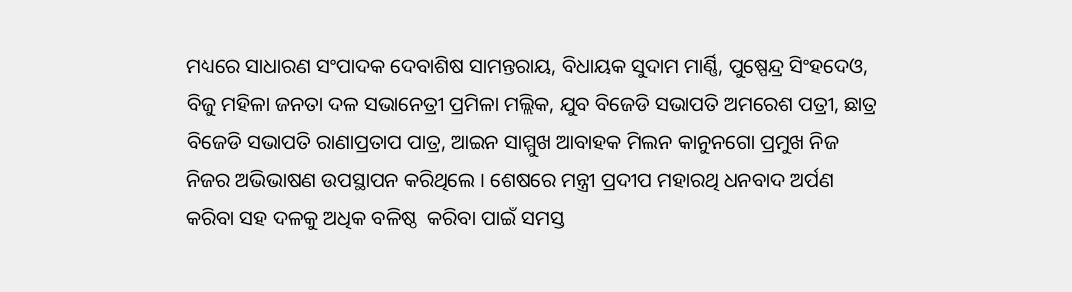ମଧ୍ୟରେ ସାଧାରଣ ସଂପାଦକ ଦେବାଶିଷ ସାମନ୍ତରାୟ, ବିଧାୟକ ସୁଦାମ ମାର୍ଣ୍ଣି, ପୁଷ୍ପେନ୍ଦ୍ର ସିଂହଦେଓ, ବିଜୁ ମହିଳା ଜନତା ଦଳ ସଭାନେତ୍ରୀ ପ୍ରମିଳା ମଲ୍ଲିକ, ଯୁବ ବିଜେଡି ସଭାପତି ଅମରେଶ ପତ୍ରୀ, ଛାତ୍ର ବିଜେଡି ସଭାପତି ରାଣାପ୍ରତାପ ପାତ୍ର, ଆଇନ ସାମ୍ମୁଖ ଆବାହକ ମିଲନ କାନୁନଗୋ ପ୍ରମୁଖ ନିଜ ନିଜର ଅଭିଭାଷଣ ଉପସ୍ଥାପନ କରିଥିଲେ । ଶେଷରେ ମନ୍ତ୍ରୀ ପ୍ରଦୀପ ମହାରଥି ଧନବାଦ ଅର୍ପଣ କରିବା ସହ ଦଳକୁ ଅଧିକ ବଳିଷ୍ଠ  କରିବା ପାଇଁ ସମସ୍ତ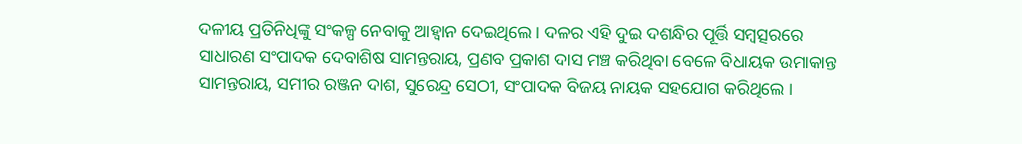ଦଳୀୟ ପ୍ରତିନିଧିଙ୍କୁ ସଂକଳ୍ପ ନେବାକୁ ଆହ୍ୱାନ ଦେଇଥିଲେ । ଦଳର ଏହି ଦୁଇ ଦଶନ୍ଧିର ପୂର୍ତ୍ତି ସମ୍ବତ୍ସରରେ ସାଧାରଣ ସଂପାଦକ ଦେବାଶିଷ ସାମନ୍ତରାୟ, ପ୍ରଣବ ପ୍ରକାଶ ଦାସ ମଞ୍ଚ କରିଥିବା ବେଳେ ବିଧାୟକ ଉମାକାନ୍ତ ସାମନ୍ତରାୟ, ସମୀର ରଞ୍ଜନ ଦାଶ, ସୁରେନ୍ଦ୍ର ସେଠୀ, ସଂପାଦକ ବିଜୟ ନାୟକ ସହଯୋଗ କରିଥିଲେ ।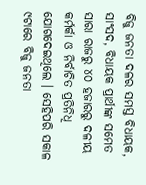ବିଜୁ ଜନତା ଦଳର ସମସ୍ତ ବିଧାୟକ, ସାଂସଦ, ବିଧାୟକ ପ୍ରାର୍ଥୀଙ୍କ ସମେତ ସାରା ରାଜରୁ ୪୦ ହଜାରରୁ ଦଳୀୟ କର୍ମର୍କା ଓ ନିର୍ବାଚିତ ପ୍ରତିନିଧି ଯୋଗଦେଇଥିଲେ । ସେହିପରି ସକାଳ ୯ଟାରେ ବିଜୁ ଜନତା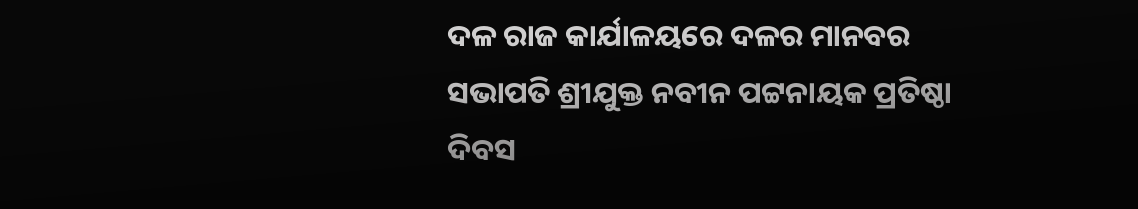ଦଳ ରାଜ କାର୍ଯାଳୟରେ ଦଳର ମାନବର ସଭାପତି ଶ୍ରୀଯୁକ୍ତ ନବୀନ ପଟ୍ଟନାୟକ ପ୍ରତିଷ୍ଠା ଦିବସ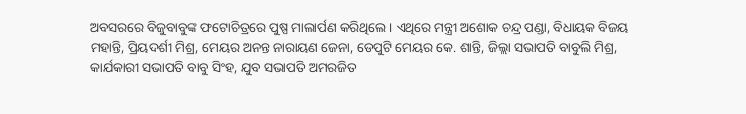ଅବସରରେ ବିଜୁବାବୁଙ୍କ ଫଟୋଚିତ୍ରରେ ପୁଷ୍ପ ମାଲାର୍ପଣ କରିଥିଲେ । ଏଥିରେ ମନ୍ତ୍ରୀ ଅଶୋକ ଚନ୍ଦ୍ର ପଣ୍ଡା, ବିଧାୟକ ବିଜୟ ମହାନ୍ତି, ପ୍ରିୟଦର୍ଶୀ ମିଶ୍ର, ମେୟର ଅନନ୍ତ ନାରାୟଣ ଜେନା, ଡେପୁଟି ମେୟର କେ. ଶାନ୍ତି, ଜିଲ୍ଲା ସଭାପତି ବାବୁଲି ମିଶ୍ର, କାର୍ଯକାରୀ ସଭାପତି ବାବୁ ସିଂହ, ଯୁବ ସଭାପତି ଅମରଜିତ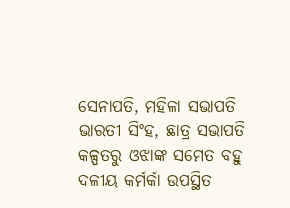ସେନାପତି, ମହିଳା ସଭାପତି ଭାରତୀ ସିଂହ, ଛାତ୍ର ସଭାପତି କଳ୍ପତରୁ ଓଝାଙ୍କ ସମେତ ବହୁ ଦଳୀୟ କର୍ମର୍କା ଉପସ୍ଥିତ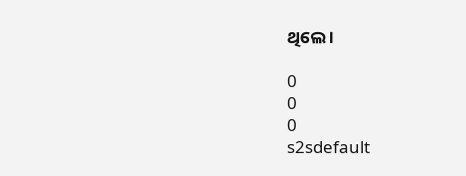ଥିଲେ ।

0
0
0
s2sdefault